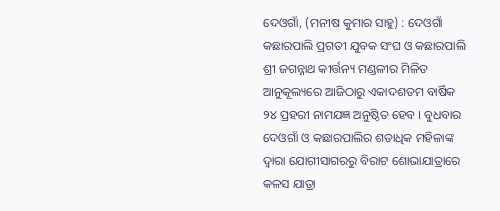ଦେଓଗାଁ, (ମନୀଷ କୁମାର ସାହୁ) : ଦେଓଗାଁ କଛାରପାଲି ପ୍ରଗତୀ ଯୁବକ ସଂଘ ଓ କଛାରପାଲି ଶ୍ରୀ ଜଗନ୍ନାଥ କୀର୍ତ୍ତନ୍ୟ ମଣ୍ଡଳୀର ମିଳିତ ଆନୁକୂଲ୍ୟରେ ଆଜିଠାରୁ ଏକାଦଶତମ ବାର୍ଷିକ ୨୪ ପ୍ରହରୀ ନାମଯଜ୍ଞ ଅନୁଷ୍ଠିତ ହେବ । ବୁଧବାର ଦେଓଗାଁ ଓ କଛାରପାଲିର ଶତାଧିକ ମହିଳାଙ୍କ ଦ୍ୱାରା ଯୋଗୀସାଗରରୁ ବିରାଟ ଶୋଭାଯାତ୍ରାରେ କଳସ ଯାତ୍ରା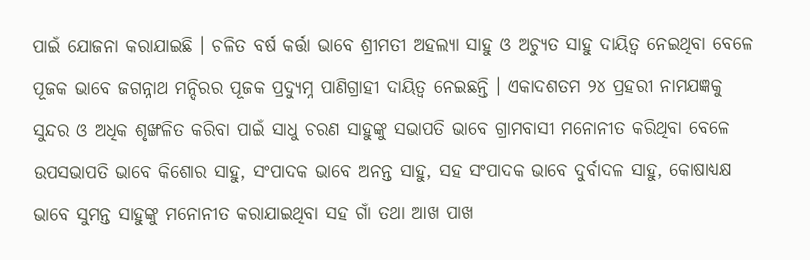ପାଇଁ ଯୋଜନା କରାଯାଇଛି । ଚଳିତ ବର୍ଷ କର୍ତ୍ତା ଭାବେ ଶ୍ରୀମତୀ ଅହଲ୍ୟା ସାହୁ ଓ ଅଚ୍ୟୁତ ସାହୁ ଦାୟିତ୍ୱ ନେଇଥିବା ବେଳେ ପୂଜକ ଭାବେ ଜଗନ୍ନାଥ ମନ୍ଦିରର ପୂଜକ ପ୍ରଦ୍ୟୁମ୍ନ ପାଣିଗ୍ରାହୀ ଦାୟିତ୍ୱ ନେଇଛନ୍ତି । ଏକାଦଶତମ ୨୪ ପ୍ରହରୀ ନାମଯଜ୍ଞକୁ ସୁନ୍ଦର ଓ ଅଧିକ ଶୃଙ୍ଖଳିତ କରିବା ପାଇଁ ସାଧୁ ଚରଣ ସାହୁଙ୍କୁ ସଭାପତି ଭାବେ ଗ୍ରାମବାସୀ ମନୋନୀତ କରିଥିବା ବେଳେ ଉପସଭାପତି ଭାବେ କିଶୋର ସାହୁ, ସଂପାଦକ ଭାବେ ଅନନ୍ତ ସାହୁ, ସହ ସଂପାଦକ ଭାବେ ଦୁର୍ବାଦଳ ସାହୁ, କୋଷାଧ୍ୟକ୍ଷ ଭାବେ ସୁମନ୍ତ ସାହୁଙ୍କୁ ମନୋନୀତ କରାଯାଇଥିବା ସହ ଗାଁ ତଥା ଆଖ ପାଖ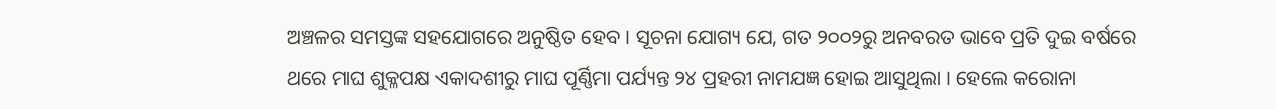ଅଞ୍ଚଳର ସମସ୍ତଙ୍କ ସହଯୋଗରେ ଅନୁଷ୍ଠିତ ହେବ । ସୂଚନା ଯୋଗ୍ୟ ଯେ, ଗତ ୨୦୦୨ରୁ ଅନବରତ ଭାବେ ପ୍ରତି ଦୁଇ ବର୍ଷରେ ଥରେ ମାଘ ଶୁକ୍ଳପକ୍ଷ ଏକାଦଶୀରୁ ମାଘ ପୂର୍ଣ୍ଣିମା ପର୍ଯ୍ୟନ୍ତ ୨୪ ପ୍ରହରୀ ନାମଯଜ୍ଞ ହୋଇ ଆସୁଥିଲା । ହେଲେ କରୋନା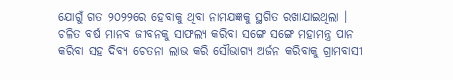ଯୋଗୁଁ ଗତ ୨୦୨୨ରେ ହେବାକୁ ଥିବା ନାମଯଜ୍ଞକୁ ସ୍ଥଗିତ ରଖାଯାଇଥିଲା । ଚଳିତ ବର୍ଷ ମାନବ ଜୀବନକୁ ସାଫଲ୍ୟ କରିବା ସଙ୍ଗେ ସଙ୍ଗେ ମହାମନ୍ତ୍ର ପାନ କରିବା ସହ ଦିବ୍ୟ ଚେତନା ଲାଭ କରି ସୌଭାଗ୍ୟ ଅର୍ଜନ କରିବାକୁ ଗ୍ରାମବାସୀ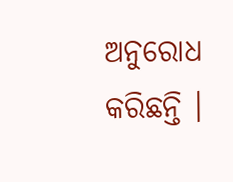ଅନୁରୋଧ କରିଛନ୍ତି ।